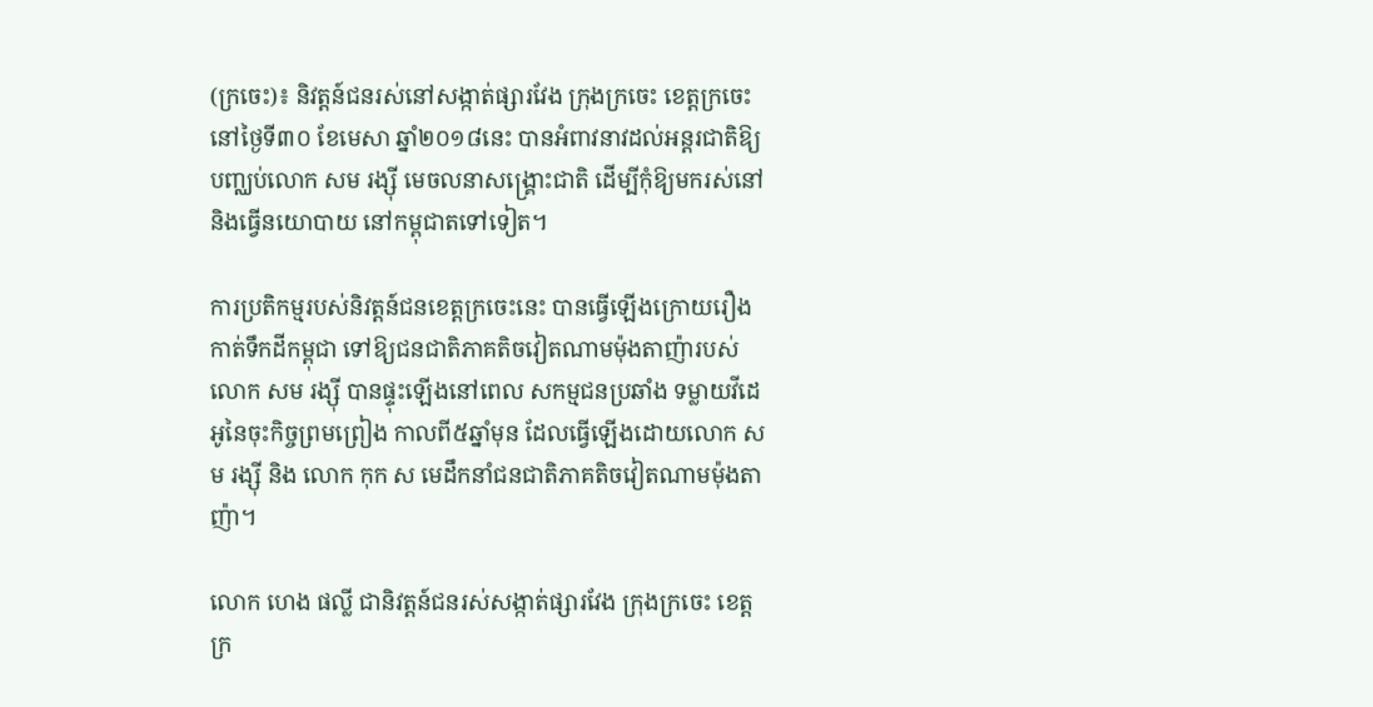(ក្រចេះ)៖ និវត្តន៍ជនរស់នៅសង្កាត់ផ្សារវែង ក្រុងក្រចេះ ខេត្តក្រចេះ នៅថ្ងៃទី៣០ ខែមេសា ឆ្នាំ២០១៨នេះ បានអំពាវនាវដល់អន្តរជាតិឱ្យបញ្ឈប់លោក សម រង្ស៊ី មេចលនាសង្រ្គោះជាតិ ដើម្បីកុំឱ្យមករស់នៅ និងធ្វើនយោបាយ នៅកម្ពុជាតទៅទៀត។

ការប្រតិកម្មរបស់និវត្តន៍ជនខេត្តក្រចេះនេះ បានធ្វើឡើងក្រោយរឿងកាត់ទឹកដីកម្ពុជា ទៅឱ្យជនជាតិភាគតិចវៀតណាមម៉ុងតាញ៉ារបស់ លោក សម រង្ស៊ី បានផ្ទុះឡើងនៅពេល សកម្មជនប្រឆាំង ទម្លាយវីដេអូនៃចុះកិច្ចព្រមព្រៀង កាលពី៥ឆ្នាំមុន ដែលធ្វើឡើងដោយលោក សម រង្ស៊ី និង លោក កុក ស មេដឹកនាំជនជាតិភាគតិចវៀតណាមម៉ុងតាញ៉ា។

លោក ហេង ផល្លី ជានិវត្តន៍ជនរស់សង្កាត់ផ្សារវែង ក្រុងក្រចេះ ខេត្តក្រ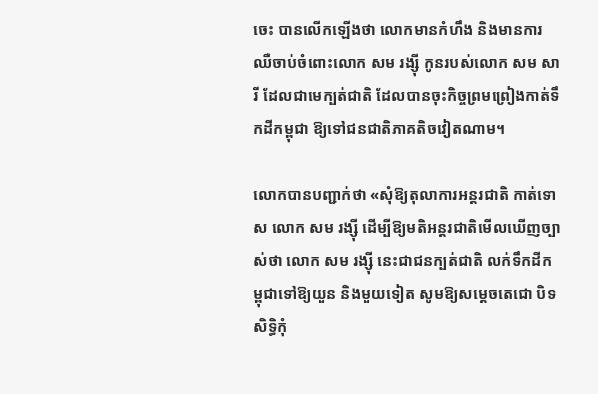ចេះ បានលើកឡើងថា លោកមានកំហឹង និងមានការឈឺចាប់ចំពោះលោក សម រង្ស៊ី កូនរបស់លោក សម សារី ដែលជាមេក្បត់ជាតិ ដែលបានចុះកិច្ចព្រមព្រៀងកាត់ទឹកដីកម្ពុជា ឱ្យទៅជនជាតិភាគតិចវៀតណាម។

លោកបានបញ្ជាក់ថា «សុំឱ្យតុលាការអន្តរជាតិ កាត់ទោស លោក សម រង្ស៊ី ដើម្បីឱ្យមតិអន្តរជាតិមើលឃើញច្បាស់ថា លោក សម រង្ស៊ី នេះជាជនក្បត់ជាតិ លក់ទឹកដីកម្ពុជាទៅឱ្យយួន និងមួយទៀត សូមឱ្យសម្តេចតេជោ បិទសិទ្ធិកុំ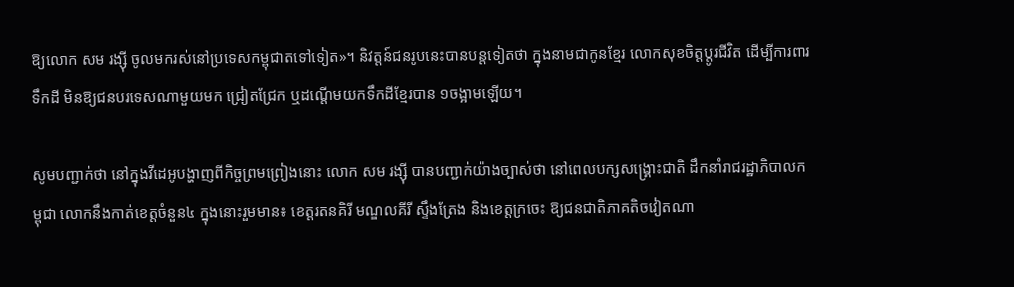ឱ្យលោក សម រង្ស៊ី ចូលមករស់នៅប្រទេសកម្ពុជាតទៅទៀត»។ និវត្តន៍ជនរូបនេះបានបន្តទៀតថា ក្នុងនាមជាកូនខ្មែរ លោកសុខចិត្តប្តូរជីវិត ដើម្បីការពារទឹកដី មិនឱ្យជនបរទេសណាមួយមក ជ្រៀតជ្រែក ឬដណ្តើមយកទឹកដីខ្មែរបាន ១ចង្អាមឡើយ។

សូមបញ្ជាក់ថា នៅក្នុងវីដេអូបង្ហាញពីកិច្ចព្រមព្រៀងនោះ លោក សម រង្ស៊ី បានបញ្ជាក់យ៉ាងច្បាស់ថា នៅពេលបក្សសង្គ្រោះជាតិ ដឹកនាំរាជរដ្ឋាភិបាលកម្ពុជា លោកនឹងកាត់ខេត្តចំនួន៤ ក្នុងនោះរួមមាន៖ ខេត្តរតនគិរី មណ្ឌលគីរី ស្ទឹងត្រែង និងខេត្តក្រចេះ ឱ្យជនជាតិភាគតិចវៀតណា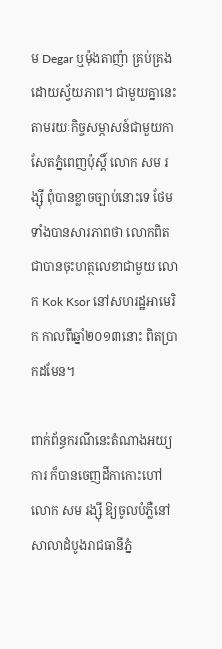ម Degar ឬម៉ុងតាញ៉ា គ្រប់គ្រងដោយស្វ័យភាព។ ជាមួយគ្នានេះ តាមរយៈកិច្ចសម្ភាសន៍ជាមួយកាសែតភ្នំពេញប៉ុស្តិ៍ លោក សម រង្ស៊ី ពុំបានខ្លាចច្បាប់នោះទេ ថែមទាំងបានសារភាពថា លោកពិតជាបានចុះហត្ថលេខាជាមួយ លោក Kok Ksor នៅសហរដ្ឋអាមេរិក កាលពីឆ្នាំ២០១៣នោះ ពិតប្រាកដមែន។

ពាក់ព័ន្ធករណីនេះតំណាងអយ្យការ ក៏បានចេញដីកាកោះហៅលោក សម រង្ស៊ី ឱ្យចូលបំភ្លឺនៅសាលាដំបូងរាជធានីភ្នំ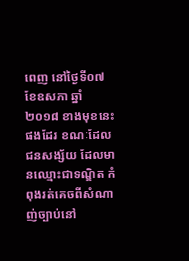ពេញ នៅថ្ងៃទី០៧ ខែឧសភា ឆ្នាំ២០១៨ ខាងមុខនេះផងដែរ ខណៈដែលជនសង្ស័យ ដែលមានឈ្មោះជាទណ្ឌិត កំពុងរត់គេចពីសំណាញ់ច្បាប់នៅ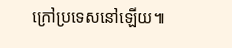ក្រៅប្រទេសនៅឡើយ៕